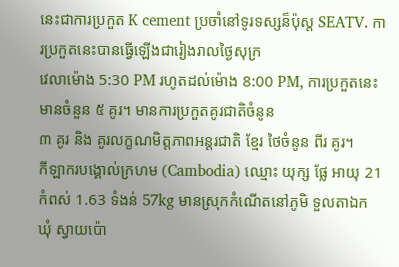នេះជាការប្រកួត K cement ប្រចាំនៅទូរទស្សន៏ប៉ុស្ត SEATV. ការប្រកួតនេះបានធ្វើឡើងជារៀងរាលថ្ងៃសុក្រ
វេលាម៉ោង 5:30 PM រហូតដល់ម៉ោង 8:00 PM, ការប្រកួតនេះមានចំនួន ៥ គូរ។ មានការប្រកួតគូរជាតិចំនូន
៣ គូរ និង គូរលក្ខណមិត្តភាពអន្តរជាតិ ខ្មែរ ថៃចំនូន ពីរ គូរ។
កីឡាករបង្គោល់ក្រហម (Cambodia) ឈ្មោះ យុក្ស ផ្លែ អាយុ 21 កំពស់ 1.63 ទំងន់ 57kg មានស្រុកកំណើតនៅភូមិ ទួលតាឯក ឃុំ ស្វាយប៉ោ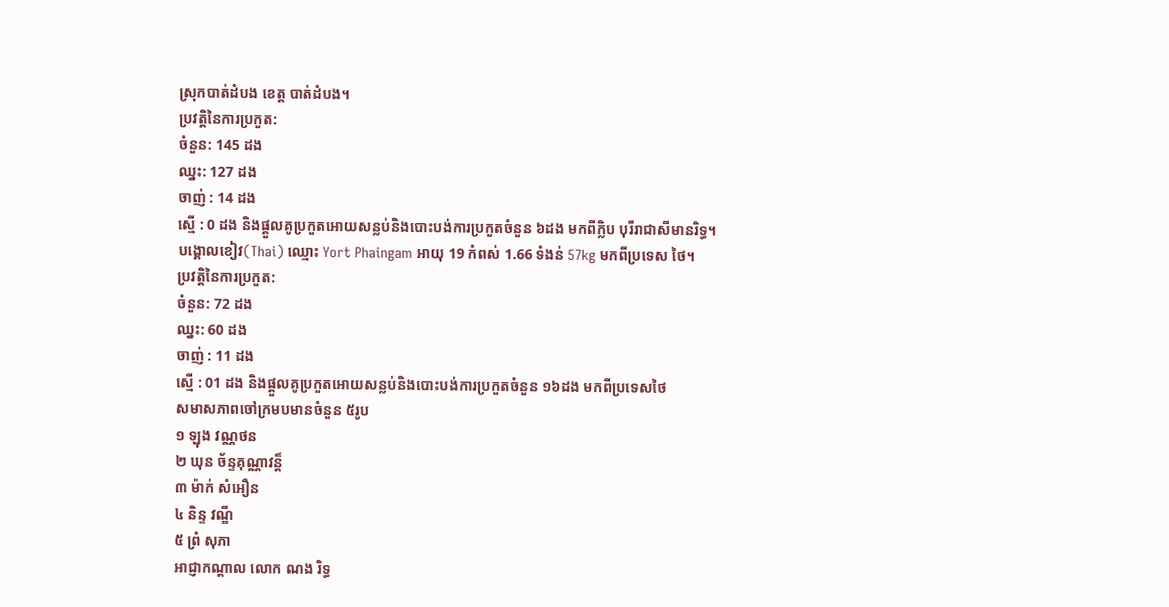ស្រុកបាត់ដំបង ខេត្ត បាត់ដំបង។
ប្រវត្តិនៃការប្រកួត:
ចំនួន: 145 ដង
ឈ្នះ: 127 ដង
ចាញ់ : 14 ដង
ស្មើ : 0 ដង និងផ្តួលគូប្រកួតអោយសន្លប់និងបោះបង់ការប្រកួតចំនួន ៦ដង មកពីក្លិប បុរីរាជាសីមានរិទ្ធ។
បង្គោលខៀវ(Thai) ឈ្មោះ Yort Phaingam អាយុ 19 កំពស់ 1.66 ទំងន់ 57kg មកពីប្រទេស ថៃ។
ប្រវត្តិនៃការប្រកួត:
ចំនួន: 72 ដង
ឈ្នះ: 60 ដង
ចាញ់ : 11 ដង
ស្មើ : 01 ដង និងផ្តួលគូប្រកួតអោយសន្លប់និងបោះបង់ការប្រកួតចំនួន ១៦ដង មកពីប្រទេសថៃ
សមាសភាពចៅក្រមបមានចំនួន ៥រូប
១ ឡុង វណ្ណថន
២ ឃុន ច័ន្ទគុណ្ណាវន្ត៏
៣ ម៉ាក់ សំអឿន
៤ និន្ទ វណ្ឌី
៥ ព្រំ សុភា
អាជ្ញាកណ្តាល លោក ណង រិទ្ធ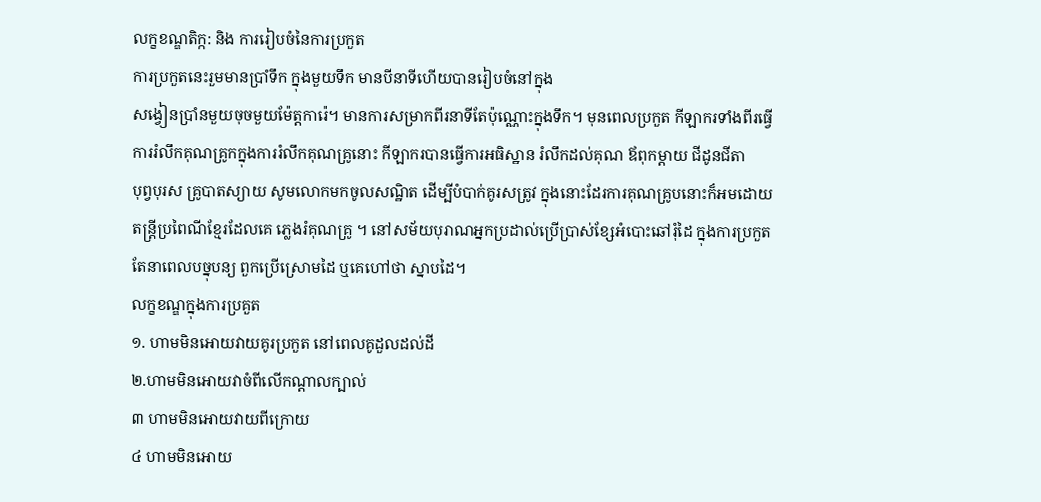លក្ខខណ្ឌតិក្ក: និង ការរៀបចំនៃការប្រកួត
ការប្រកួតនេះរួមមានប្រាំទឹក ក្នុងមួយទឹក មានបីនាទីហើយបានរៀបចំនៅក្នុង
សង្វៀនប្រាំនមួយចុចមួយម៉ែត្តការ៉េ។ មានការសម្រាកពីរនាទីតែប៉ុណ្ណោះក្នុងទឹក។ មុនពេលប្រកួត កីឡាករទាំងពីរធ្វើ
ការរំលឹកគុណគ្រូកក្នុងការរំលឹកគុណគ្រូនោះ កីឡាករបានធ្វើការអធិស្ឋាន រំលឹកដល់គុណ ឪពុកម្តាយ ជីដូនជីតា
បុព្វបុរស គ្រូបាតស្យាយ សូមលោកមកចូលសណ្ឋិត ដើម្បីបំបាក់គូរសត្រូវ ក្នុងនោះដែរការគុណគ្រូបនោះក៏អមដោយ
តន្ត្រីប្រពៃណីខ្មែរដែលគេ ភ្លេងរំគុណគ្រូ ។ នៅសម័យបុរាណអ្នកប្រដាល់ប្រើប្រាស់ខ្សែអំបោះឆៅរុំដៃ ក្នុងការប្រកួត
តែនាពេលបច្នុបន្យ ពួកប្រើស្រោមដៃ ឬគេហៅថា ស្នាបដៃ។
លក្ខខណ្ឌក្នុងការប្រគួត
១. ហាមមិនអោយវាយគូរប្រកួត នៅពេលគូដួលដល់ដី
២.ហាមមិនអោយវាចំពីលើកណ្តាលក្បាល់
៣ ហាមមិនអោយវាយពីក្រោយ
៤ ហាមមិនអោយ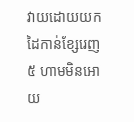វាយដោយយកដៃកាន់ខ្សែរេញ
៥ ហាមមិនអោយ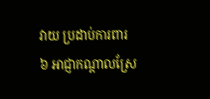វាយ ប្រដាប់ការពារ
៦ អាជ្ញាកណ្តាលស្រែ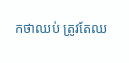កថាឈប់ ត្រូវតែឈ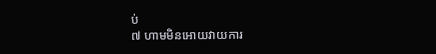ប់
៧ ហាមមិនអោយវាយការ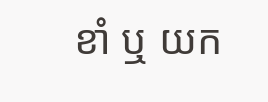ខាំ ឬ យក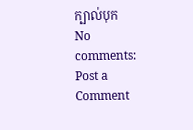ក្បាល់បុក
No comments:
Post a Comment